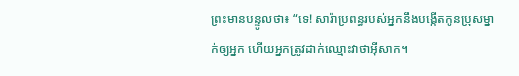ព្រះមានបន្ទូលថា៖ “ទេ! សារ៉ាប្រពន្ធរបស់អ្នកនឹងបង្កើតកូនប្រុសម្នាក់ឲ្យអ្នក ហើយអ្នកត្រូវដាក់ឈ្មោះវាថាអ៊ីសាក។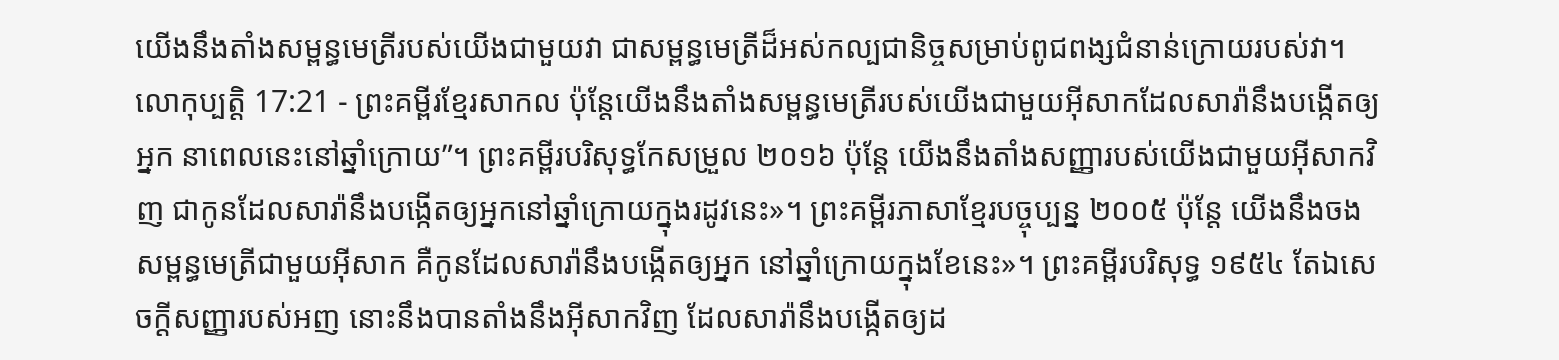យើងនឹងតាំងសម្ពន្ធមេត្រីរបស់យើងជាមួយវា ជាសម្ពន្ធមេត្រីដ៏អស់កល្បជានិច្ចសម្រាប់ពូជពង្សជំនាន់ក្រោយរបស់វា។
លោកុប្បត្តិ 17:21 - ព្រះគម្ពីរខ្មែរសាកល ប៉ុន្តែយើងនឹងតាំងសម្ពន្ធមេត្រីរបស់យើងជាមួយអ៊ីសាកដែលសារ៉ានឹងបង្កើតឲ្យអ្នក នាពេលនេះនៅឆ្នាំក្រោយ”។ ព្រះគម្ពីរបរិសុទ្ធកែសម្រួល ២០១៦ ប៉ុន្ដែ យើងនឹងតាំងសញ្ញារបស់យើងជាមួយអ៊ីសាកវិញ ជាកូនដែលសារ៉ានឹងបង្កើតឲ្យអ្នកនៅឆ្នាំក្រោយក្នុងរដូវនេះ»។ ព្រះគម្ពីរភាសាខ្មែរបច្ចុប្បន្ន ២០០៥ ប៉ុន្តែ យើងនឹងចងសម្ពន្ធមេត្រីជាមួយអ៊ីសាក គឺកូនដែលសារ៉ានឹងបង្កើតឲ្យអ្នក នៅឆ្នាំក្រោយក្នុងខែនេះ»។ ព្រះគម្ពីរបរិសុទ្ធ ១៩៥៤ តែឯសេចក្ដីសញ្ញារបស់អញ នោះនឹងបានតាំងនឹងអ៊ីសាកវិញ ដែលសារ៉ានឹងបង្កើតឲ្យដ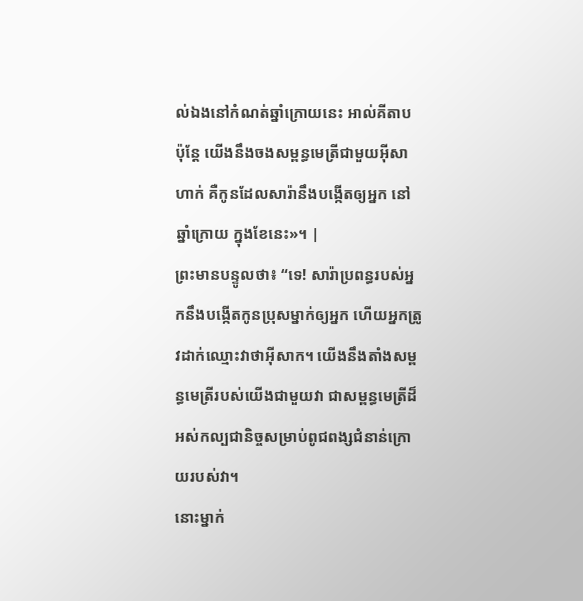ល់ឯងនៅកំណត់ឆ្នាំក្រោយនេះ អាល់គីតាប ប៉ុន្តែ យើងនឹងចងសម្ពន្ធមេត្រីជាមួយអ៊ីសាហាក់ គឺកូនដែលសារ៉ានឹងបង្កើតឲ្យអ្នក នៅឆ្នាំក្រោយ ក្នុងខែនេះ»។ |
ព្រះមានបន្ទូលថា៖ “ទេ! សារ៉ាប្រពន្ធរបស់អ្នកនឹងបង្កើតកូនប្រុសម្នាក់ឲ្យអ្នក ហើយអ្នកត្រូវដាក់ឈ្មោះវាថាអ៊ីសាក។ យើងនឹងតាំងសម្ពន្ធមេត្រីរបស់យើងជាមួយវា ជាសម្ពន្ធមេត្រីដ៏អស់កល្បជានិច្ចសម្រាប់ពូជពង្សជំនាន់ក្រោយរបស់វា។
នោះម្នាក់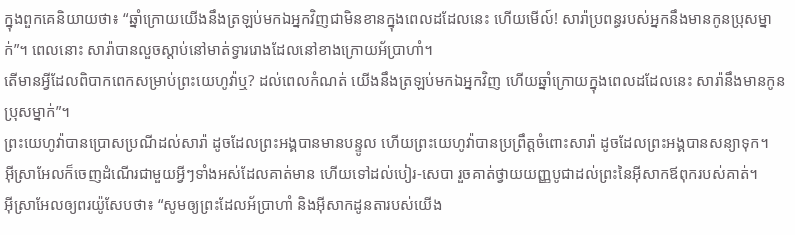ក្នុងពួកគេនិយាយថា៖ “ឆ្នាំក្រោយយើងនឹងត្រឡប់មកឯអ្នកវិញជាមិនខានក្នុងពេលដដែលនេះ ហើយមើល៍! សារ៉ាប្រពន្ធរបស់អ្នកនឹងមានកូនប្រុសម្នាក់”។ ពេលនោះ សារ៉ាបានលួចស្ដាប់នៅមាត់ទ្វាររោងដែលនៅខាងក្រោយអ័ប្រាហាំ។
តើមានអ្វីដែលពិបាកពេកសម្រាប់ព្រះយេហូវ៉ាឬ? ដល់ពេលកំណត់ យើងនឹងត្រឡប់មកឯអ្នកវិញ ហើយឆ្នាំក្រោយក្នុងពេលដដែលនេះ សារ៉ានឹងមានកូនប្រុសម្នាក់”។
ព្រះយេហូវ៉ាបានប្រោសប្រណីដល់សារ៉ា ដូចដែលព្រះអង្គបានមានបន្ទូល ហើយព្រះយេហូវ៉ាបានប្រព្រឹត្តចំពោះសារ៉ា ដូចដែលព្រះអង្គបានសន្យាទុក។
អ៊ីស្រាអែលក៏ចេញដំណើរជាមួយអ្វីៗទាំងអស់ដែលគាត់មាន ហើយទៅដល់បៀរ-សេបា រួចគាត់ថ្វាយយញ្ញបូជាដល់ព្រះនៃអ៊ីសាកឪពុករបស់គាត់។
អ៊ីស្រាអែលឲ្យពរយ៉ូសែបថា៖ “សូមឲ្យព្រះដែលអ័ប្រាហាំ និងអ៊ីសាកដូនតារបស់យើង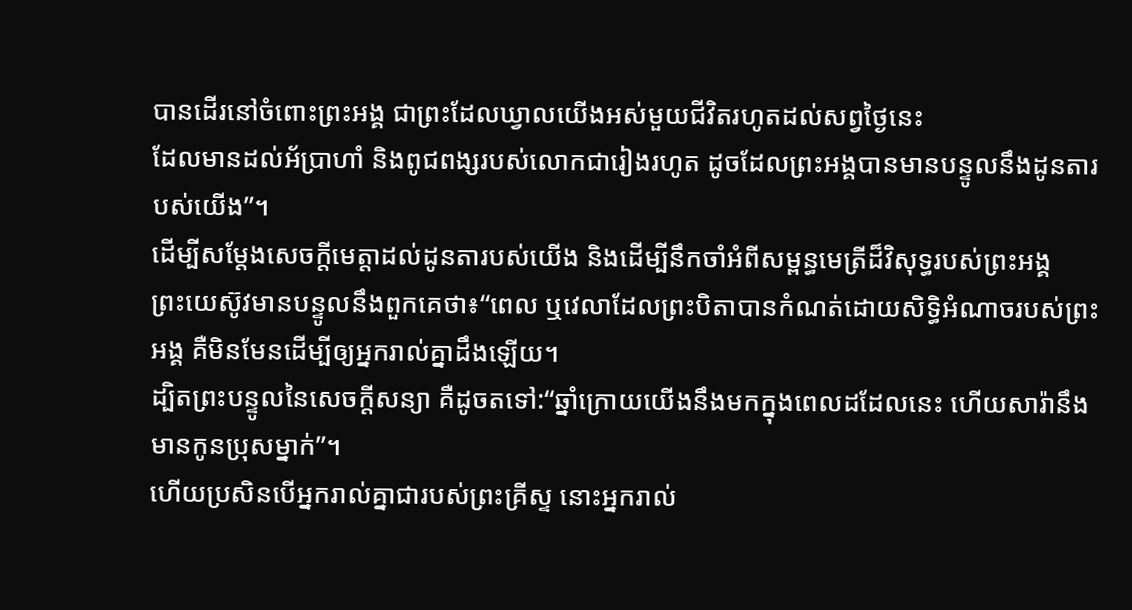បានដើរនៅចំពោះព្រះអង្គ ជាព្រះដែលឃ្វាលយើងអស់មួយជីវិតរហូតដល់សព្វថ្ងៃនេះ
ដែលមានដល់អ័ប្រាហាំ និងពូជពង្សរបស់លោកជារៀងរហូត ដូចដែលព្រះអង្គបានមានបន្ទូលនឹងដូនតារបស់យើង”។
ដើម្បីសម្ដែងសេចក្ដីមេត្តាដល់ដូនតារបស់យើង និងដើម្បីនឹកចាំអំពីសម្ពន្ធមេត្រីដ៏វិសុទ្ធរបស់ព្រះអង្គ
ព្រះយេស៊ូវមានបន្ទូលនឹងពួកគេថា៖“ពេល ឬវេលាដែលព្រះបិតាបានកំណត់ដោយសិទ្ធិអំណាចរបស់ព្រះអង្គ គឺមិនមែនដើម្បីឲ្យអ្នករាល់គ្នាដឹងឡើយ។
ដ្បិតព្រះបន្ទូលនៃសេចក្ដីសន្យា គឺដូចតទៅ:“ឆ្នាំក្រោយយើងនឹងមកក្នុងពេលដដែលនេះ ហើយសារ៉ានឹងមានកូនប្រុសម្នាក់”។
ហើយប្រសិនបើអ្នករាល់គ្នាជារបស់ព្រះគ្រីស្ទ នោះអ្នករាល់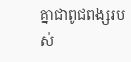គ្នាជាពូជពង្សរបស់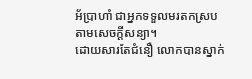អ័ប្រាហាំ ជាអ្នកទទួលមរតកស្របតាមសេចក្ដីសន្យា។
ដោយសារតែជំនឿ លោកបានស្នាក់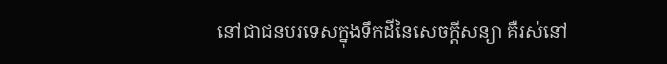នៅជាជនបរទេសក្នុងទឹកដីនៃសេចក្ដីសន្យា គឺរស់នៅ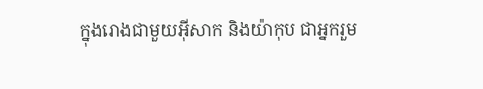ក្នុងរោងជាមួយអ៊ីសាក និងយ៉ាកុប ជាអ្នករួម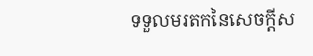ទទួលមរតកនៃសេចក្ដីស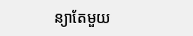ន្យាតែមួយ